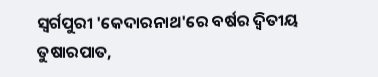ସ୍ବର୍ଗପୁରୀ 'କେଦାରନାଥ'ରେ ବର୍ଷର ଦ୍ବିତୀୟ ତୁଷାରପାତ,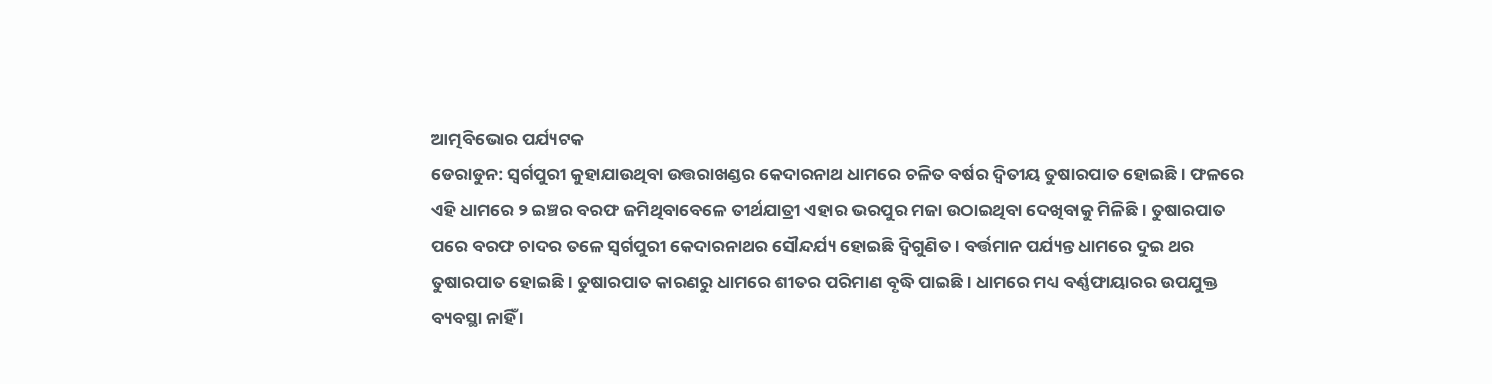ଆତ୍ମବିଭୋର ପର୍ଯ୍ୟଟକ
ଡେରାଡୁନ: ସ୍ବର୍ଗପୁରୀ କୁହାଯାଉଥିବା ଉତ୍ତରାଖଣ୍ଡର କେଦାରନାଥ ଧାମରେ ଚଳିତ ବର୍ଷର ଦ୍ବିତୀୟ ତୁଷାରପାତ ହୋଇଛି । ଫଳରେ ଏହି ଧାମରେ ୨ ଇଞ୍ଚର ବରଫ ଜମିଥିବାବେଳେ ତୀର୍ଥଯାତ୍ରୀ ଏହାର ଭରପୁର ମଜା ଉଠାଇଥିବା ଦେଖିବାକୁ ମିଳିଛି । ତୁଷାରପାତ ପରେ ବରଫ ଚାଦର ତଳେ ସ୍ବର୍ଗପୁରୀ କେଦାରନାଥର ସୌନ୍ଦର୍ଯ୍ୟ ହୋଇଛି ଦ୍ବିଗୁଣିତ । ବର୍ତ୍ତମାନ ପର୍ଯ୍ୟନ୍ତ ଧାମରେ ଦୁଇ ଥର ତୁଷାରପାତ ହୋଇଛି । ତୁଷାରପାତ କାରଣରୁ ଧାମରେ ଶୀତର ପରିମାଣ ବୃଦ୍ଧି ପାଇଛି । ଧାମରେ ମଧ୍ୟ ବର୍ଣ୍ଣଫାୟାରର ଉପଯୁକ୍ତ ବ୍ୟବସ୍ଥା ନାହିଁ ।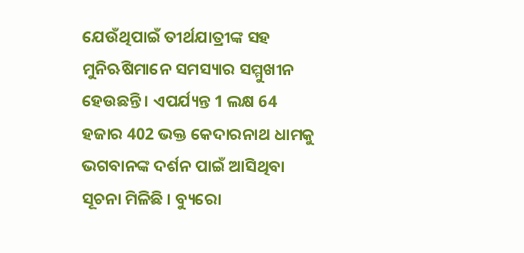ଯେଉଁଥିପାଇଁ ତୀର୍ଥଯାତ୍ରୀଙ୍କ ସହ ମୁନିଋଷିମାନେ ସମସ୍ୟାର ସମ୍ମୁଖୀନ ହେଉଛନ୍ତି । ଏପର୍ଯ୍ୟନ୍ତ 1 ଲକ୍ଷ 64 ହଜାର 402 ଭକ୍ତ କେଦାରନାଥ ଧାମକୁ ଭଗବାନଙ୍କ ଦର୍ଶନ ପାଇଁ ଆସିଥିବା ସୂଚନା ମିଳିଛି । ବ୍ୟୁରୋ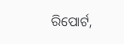ରିପୋର୍ଟ,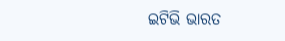ଇଟିଭି ଭାରତ